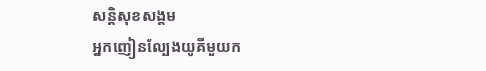សន្តិសុខសង្គម
អ្នកញៀនល្បែងយូគីមួយក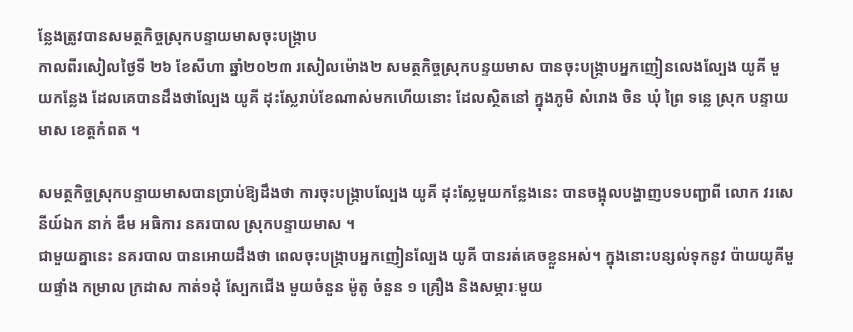ន្លែងត្រូវបានសមត្ថកិច្ចស្រុកបន្ទាយមាសចុះបង្រ្កាប
កាលពីរសៀលថ្ងៃទី ២៦ ខែសីហា ឆ្នាំ២០២៣ រសៀលម៉ោង២ សមត្ថកិច្ចស្រុកបន្ទយមាស បានចុះបង្ក្រាបអ្នកញៀនលេងល្បែង យូគី មួយកន្លែង ដែលគេបានដឹងថាល្បែង យូគី ដុះស្លែរាប់ខែណាស់មកហើយនោះ ដែលស្ថិតនៅ ក្នុងភូមិ សំរោង ចិន ឃុំ ព្រៃ ទន្លេ ស្រុក បន្ទាយមាស ខេត្តកំពត ។

សមត្ថកិច្ចស្រុកបន្ទាយមាសបានប្រាប់ឱ្យដឹងថា ការចុះបង្ក្រាបល្បែង យូគី ដុះស្លែមួយកន្លែងនេះ បានចង្អុលបង្ហាញបទបញ្ជាពី លោក វរសេនីយ៍ឯក នាក់ ឌឹម អធិការ នគរបាល ស្រុកបន្ទាយមាស ។
ជាមួយគ្នានេះ នគរបាល បានអោយដឹងថា ពេលចុះបង្ក្រាបអ្នកញៀនល្បែង យូគី បានរត់គេចខ្លួនអស់។ ក្នុងនោះបន្សល់ទុកនូវ ប៉ាយយូគីមួយផ្ទាំង កម្រាល ក្រដាស កាត់១ដុំ ស្បែកជើង មួយចំនួន ម៉ូតូ ចំនួន ១ គ្រឿង និងសម្ភារៈមួយ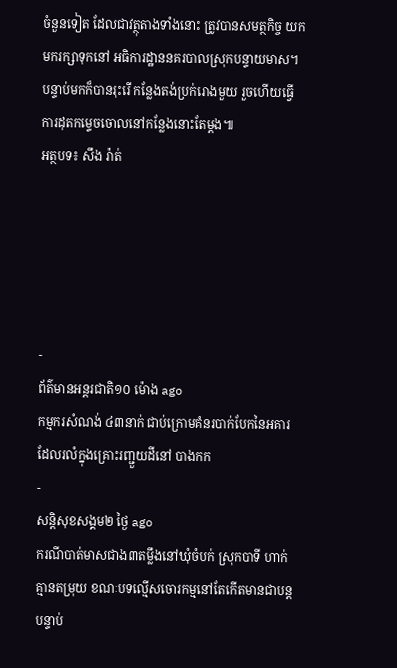ចំនួនទៀត ដែលជាវត្ថុតាងទាំងនោះ ត្រូវបានសមត្ថកិច្ច យកមករក្សាទុកនៅ អធិការដ្ឋាននគរបាលស្រុកបន្ទាយមាស។ បន្ទាប់មកក៏បានរុះរើ កន្លែងតង់ប្រក់រោងមួយ រួចហើយធ្វើការដុតកម្ទេចចោលនៅកន្លែងនោះតែម្តង៕
អត្ថបទ៖ សឹង រ៉ាត់





-
ព័ត៌មានអន្ដរជាតិ១០ ម៉ោង ago
កម្មករសំណង់ ៤៣នាក់ ជាប់ក្រោមគំនរបាក់បែកនៃអគារ ដែលរលំក្នុងគ្រោះរញ្ជួយដីនៅ បាងកក
-
សន្តិសុខសង្គម២ ថ្ងៃ ago
ករណីបាត់មាសជាង៣តម្លឹងនៅឃុំចំបក់ ស្រុកបាទី ហាក់គ្មានតម្រុយ ខណៈបទល្មើសចោរកម្មនៅតែកើតមានជាបន្តបន្ទាប់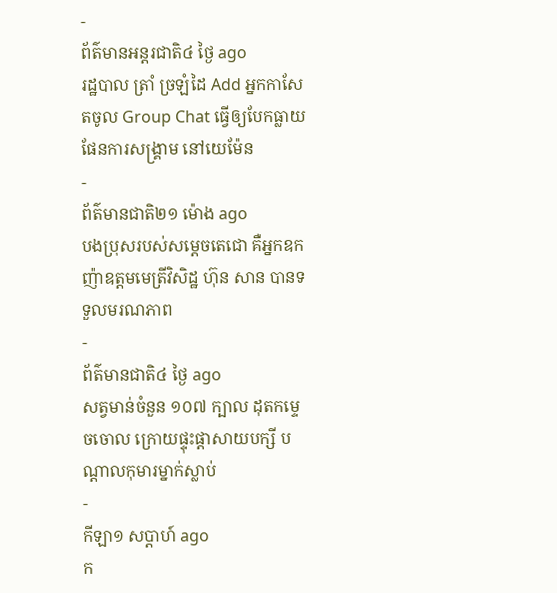-
ព័ត៌មានអន្ដរជាតិ៤ ថ្ងៃ ago
រដ្ឋបាល ត្រាំ ច្រឡំដៃ Add អ្នកកាសែតចូល Group Chat ធ្វើឲ្យបែកធ្លាយផែនការសង្គ្រាម នៅយេម៉ែន
-
ព័ត៌មានជាតិ២១ ម៉ោង ago
បងប្រុសរបស់សម្ដេចតេជោ គឺអ្នកឧកញ៉ាឧត្តមមេត្រីវិសិដ្ឋ ហ៊ុន សាន បានទទួលមរណភាព
-
ព័ត៌មានជាតិ៤ ថ្ងៃ ago
សត្វមាន់ចំនួន ១០៧ ក្បាល ដុតកម្ទេចចោល ក្រោយផ្ទុះផ្ដាសាយបក្សី បណ្តាលកុមារម្នាក់ស្លាប់
-
កីឡា១ សប្តាហ៍ ago
ក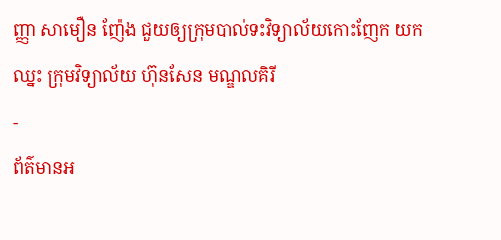ញ្ញា សាមឿន ញ៉ែង ជួយឲ្យក្រុមបាល់ទះវិទ្យាល័យកោះញែក យកឈ្នះ ក្រុមវិទ្យាល័យ ហ៊ុនសែន មណ្ឌលគិរី
-
ព័ត៌មានអ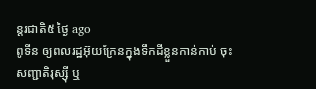ន្ដរជាតិ៥ ថ្ងៃ ago
ពូទីន ឲ្យពលរដ្ឋអ៊ុយក្រែនក្នុងទឹកដីខ្លួនកាន់កាប់ ចុះសញ្ជាតិរុស្ស៊ី ឬ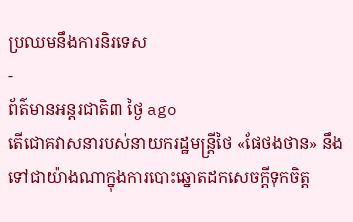ប្រឈមនឹងការនិរទេស
-
ព័ត៌មានអន្ដរជាតិ៣ ថ្ងៃ ago
តើជោគវាសនារបស់នាយករដ្ឋមន្ត្រីថៃ «ផែថងថាន» នឹងទៅជាយ៉ាងណាក្នុងការបោះឆ្នោតដកសេចក្តីទុកចិត្ត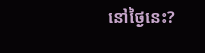នៅថ្ងៃនេះ?